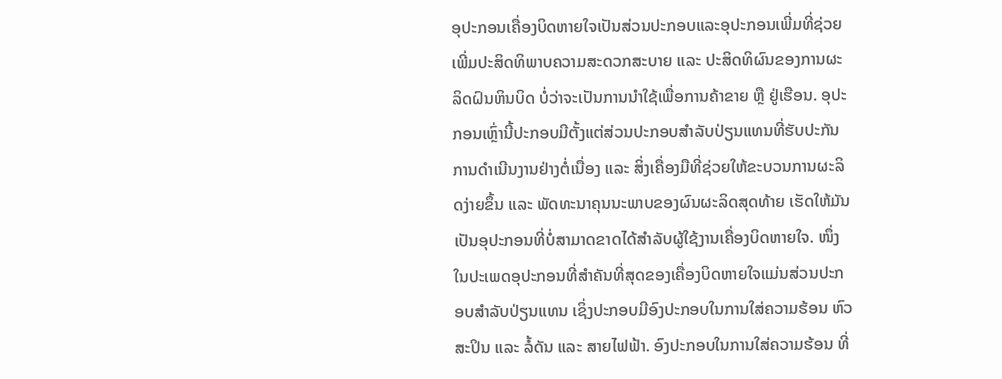ອຸປະກອນເຄື່ອງບິດຫາຍໃຈເປັນສ່ວນປະກອບແລະອຸປະກອນເພີ່ມທີ່ຊ່ວຍເພີ່ມປະສິດທິພາບຄວາມສະດວກສະບາຍ ແລະ ປະສິດທິຜົນຂອງການຜະລິດຝົນຫິນບິດ ບໍ່ວ່າຈະເປັນການນຳໃຊ້ເພື່ອການຄ້າຂາຍ ຫຼື ຢູ່ເຮືອນ. ອຸປະກອນເຫຼົ່ານີ້ປະກອບມີຕັ້ງແຕ່ສ່ວນປະກອບສຳລັບປ່ຽນແທນທີ່ຮັບປະກັນການດຳເນີນງານຢ່າງຕໍ່ເນື່ອງ ແລະ ສິ່ງເຄື່ອງມືທີ່ຊ່ວຍໃຫ້ຂະບວນການຜະລິດງ່າຍຂຶ້ນ ແລະ ພັດທະນາຄຸນນະພາບຂອງຜົນຜະລິດສຸດທ້າຍ ເຮັດໃຫ້ມັນເປັນອຸປະກອນທີ່ບໍ່ສາມາດຂາດໄດ້ສຳລັບຜູ້ໃຊ້ງານເຄື່ອງບິດຫາຍໃຈ. ໜຶ່ງໃນປະເພດອຸປະກອນທີ່ສຳຄັນທີ່ສຸດຂອງເຄື່ອງບິດຫາຍໃຈແມ່ນສ່ວນປະກອບສຳລັບປ່ຽນແທນ ເຊິ່ງປະກອບມີອົງປະກອບໃນການໃສ່ຄວາມຮ້ອນ ຫົວສະປິນ ແລະ ລໍ້ດັນ ແລະ ສາຍໄຟຟ້າ. ອົງປະກອບໃນການໃສ່ຄວາມຮ້ອນ ທີ່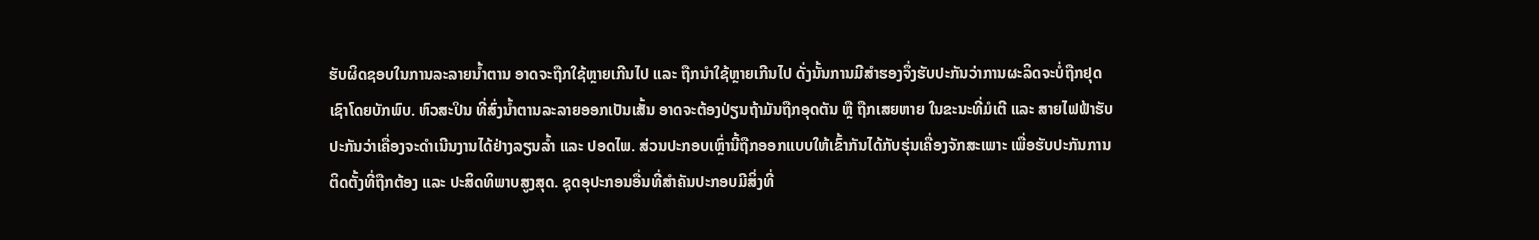ຮັບຜິດຊອບໃນການລະລາຍນ້ຳຕານ ອາດຈະຖືກໃຊ້ຫຼາຍເກີນໄປ ແລະ ຖືກນຳໃຊ້ຫຼາຍເກີນໄປ ດັ່ງນັ້ນການມີສຳຮອງຈຶ່ງຮັບປະກັນວ່າການຜະລິດຈະບໍ່ຖືກຢຸດເຊົາໂດຍບັກພົບ. ຫົວສະປິນ ທີ່ສົ່ງນ້ຳຕານລະລາຍອອກເປັນເສັ້ນ ອາດຈະຕ້ອງປ່ຽນຖ້າມັນຖືກອຸດຕັນ ຫຼື ຖືກເສຍຫາຍ ໃນຂະນະທີ່ມໍເຕີ ແລະ ສາຍໄຟຟ້າຮັບປະກັນວ່າເຄື່ອງຈະດຳເນີນງານໄດ້ຢ່າງລຽນລ້ຳ ແລະ ປອດໄພ. ສ່ວນປະກອບເຫຼົ່ານີ້ຖືກອອກແບບໃຫ້ເຂົ້າກັນໄດ້ກັບຮຸ່ນເຄື່ອງຈັກສະເພາະ ເພື່ອຮັບປະກັນການຕິດຕັ້ງທີ່ຖືກຕ້ອງ ແລະ ປະສິດທິພາບສູງສຸດ. ຊຸດອຸປະກອນອື່ນທີ່ສຳຄັນປະກອບມີສິ່ງທີ່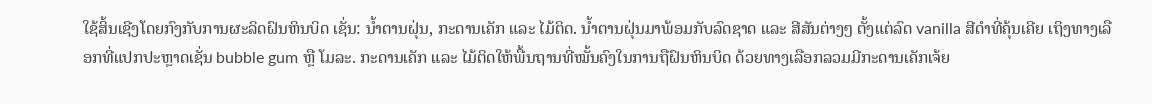ໃຊ້ສິ້ນເຊີງໂດຍກົງກັບການຜະລິດຝົນຫິນບິດ ເຊັ່ນ: ນ້ຳຕານຝຸ່ນ, ກະດານເຄັກ ແລະ ໄມ້ຕິດ. ນ້ຳຕານຝຸ່ນມາພ້ອມກັບລົດຊາດ ແລະ ສີສັນຕ່າງໆ ຕັ້ງແຕ່ລົດ vanilla ສີດຳທີ່ຄຸ້ນເຄີຍ ເຖິງທາງເລືອກທີ່ແປກປະຫຼາດເຊັ່ນ bubble gum ຫຼື ໂມລະ. ກະດານເຄັກ ແລະ ໄມ້ຕິດໃຫ້ພື້ນຖານທີ່ໝັ້ນຄົງໃນການຖືຝົນຫິນບິດ ດ້ວຍທາງເລືອກລວມມີກະດານເຄັກເຈ້ຍ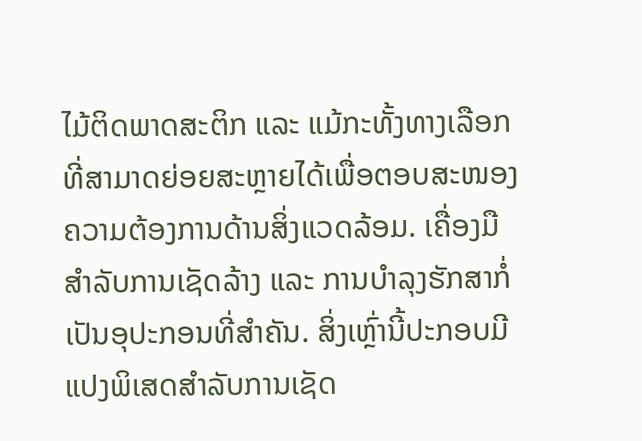ໄມ້ຕິດພາດສະຕິກ ແລະ ແມ້ກະທັ້ງທາງເລືອກທີ່ສາມາດຍ່ອຍສະຫຼາຍໄດ້ເພື່ອຕອບສະໜອງຄວາມຕ້ອງການດ້ານສິ່ງແວດລ້ອມ. ເຄື່ອງມືສຳລັບການເຊັດລ້າງ ແລະ ການບຳລຸງຮັກສາກໍ່ເປັນອຸປະກອນທີ່ສຳຄັນ. ສິ່ງເຫຼົ່ານີ້ປະກອບມີແປງພິເສດສຳລັບການເຊັດ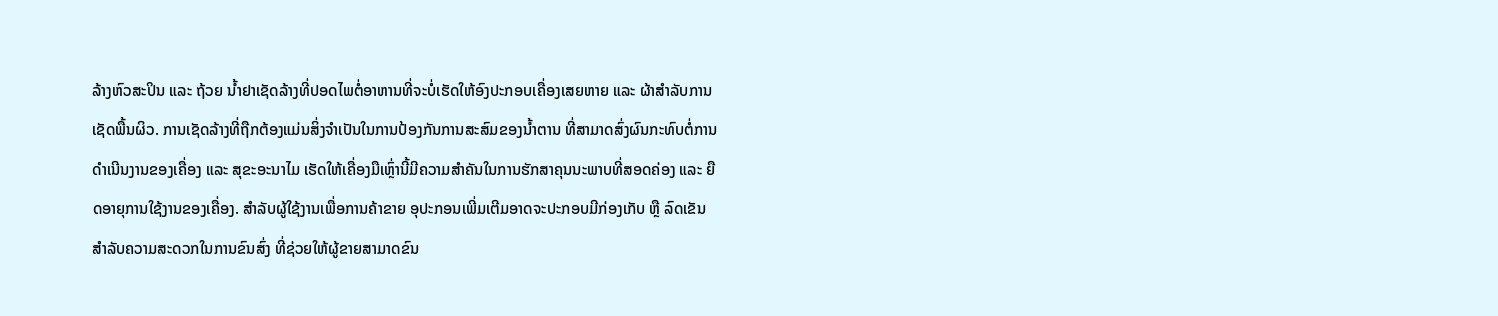ລ້າງຫົວສະປິນ ແລະ ຖ້ວຍ ນ້ຳຢາເຊັດລ້າງທີ່ປອດໄພຕໍ່ອາຫານທີ່ຈະບໍ່ເຮັດໃຫ້ອົງປະກອບເຄື່ອງເສຍຫາຍ ແລະ ຜ້າສຳລັບການເຊັດພື້ນຜິວ. ການເຊັດລ້າງທີ່ຖືກຕ້ອງແມ່ນສິ່ງຈຳເປັນໃນການປ້ອງກັນການສະສົມຂອງນ້ຳຕານ ທີ່ສາມາດສົ່ງຜົນກະທົບຕໍ່ການດຳເນີນງານຂອງເຄື່ອງ ແລະ ສຸຂະອະນາໄມ ເຮັດໃຫ້ເຄື່ອງມືເຫຼົ່ານີ້ມີຄວາມສຳຄັນໃນການຮັກສາຄຸນນະພາບທີ່ສອດຄ່ອງ ແລະ ຍືດອາຍຸການໃຊ້ງານຂອງເຄື່ອງ. ສຳລັບຜູ້ໃຊ້ງານເພື່ອການຄ້າຂາຍ ອຸປະກອນເພີ່ມເຕີມອາດຈະປະກອບມີກ່ອງເກັບ ຫຼື ລົດເຂັນສຳລັບຄວາມສະດວກໃນການຂົນສົ່ງ ທີ່ຊ່ວຍໃຫ້ຜູ້ຂາຍສາມາດຂົນ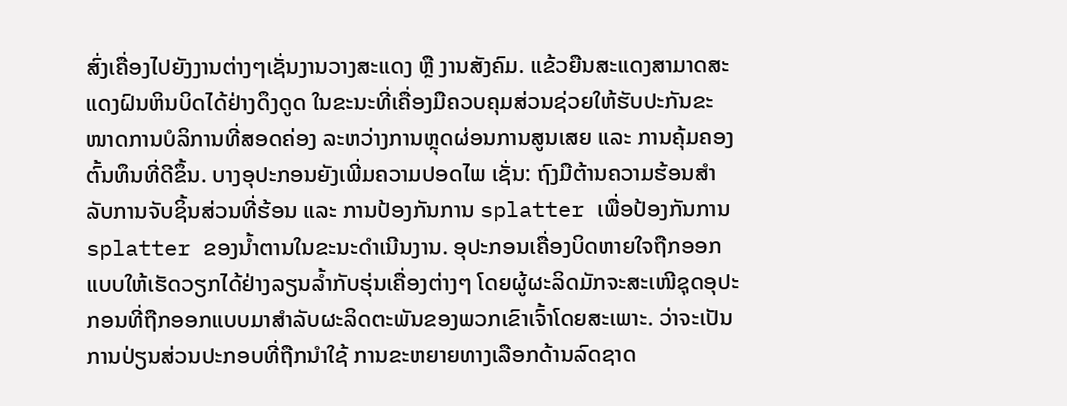ສົ່ງເຄື່ອງໄປຍັງງານຕ່າງໆເຊັ່ນງານວາງສະແດງ ຫຼື ງານສັງຄົມ. ແຂ້ວຍືນສະແດງສາມາດສະແດງຝົນຫິນບິດໄດ້ຢ່າງດຶງດູດ ໃນຂະນະທີ່ເຄື່ອງມືຄວບຄຸມສ່ວນຊ່ວຍໃຫ້ຮັບປະກັນຂະໜາດການບໍລິການທີ່ສອດຄ່ອງ ລະຫວ່າງການຫຼຸດຜ່ອນການສູນເສຍ ແລະ ການຄຸ້ມຄອງຕົ້ນທຶນທີ່ດີຂຶ້ນ. ບາງອຸປະກອນຍັງເພີ່ມຄວາມປອດໄພ ເຊັ່ນ: ຖົງມືຕ້ານຄວາມຮ້ອນສຳລັບການຈັບຊິ້ນສ່ວນທີ່ຮ້ອນ ແລະ ການປ້ອງກັນການ splatter ເພື່ອປ້ອງກັນການ splatter ຂອງນ້ຳຕານໃນຂະນະດຳເນີນງານ. ອຸປະກອນເຄື່ອງບິດຫາຍໃຈຖືກອອກແບບໃຫ້ເຮັດວຽກໄດ້ຢ່າງລຽນລ້ຳກັບຮຸ່ນເຄື່ອງຕ່າງໆ ໂດຍຜູ້ຜະລິດມັກຈະສະເໜີຊຸດອຸປະກອນທີ່ຖືກອອກແບບມາສຳລັບຜະລິດຕະພັນຂອງພວກເຂົາເຈົ້າໂດຍສະເພາະ. ວ່າຈະເປັນການປ່ຽນສ່ວນປະກອບທີ່ຖືກນຳໃຊ້ ການຂະຫຍາຍທາງເລືອກດ້ານລົດຊາດ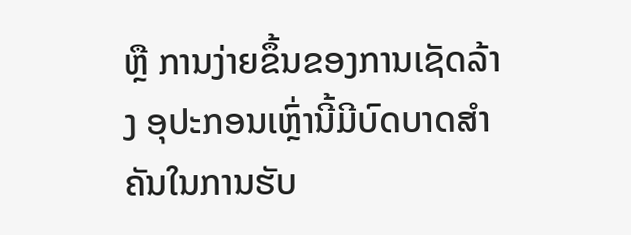ຫຼື ການງ່າຍຂຶ້ນຂອງການເຊັດລ້າງ ອຸປະກອນເຫຼົ່ານີ້ມີບົດບາດສຳຄັນໃນການຮັບ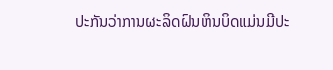ປະກັນວ່າການຜະລິດຝົນຫິນບິດແມ່ນມີປະ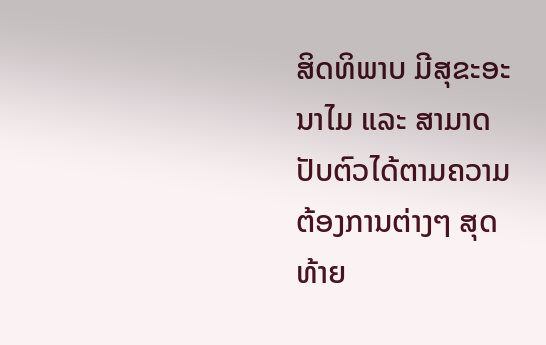ສິດທິພາບ ມີສຸຂະອະນາໄມ ແລະ ສາມາດປັບຕົວໄດ້ຕາມຄວາມຕ້ອງການຕ່າງໆ ສຸດທ້າຍ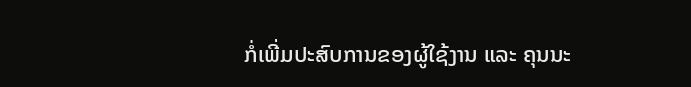ກໍ່ເພີ່ມປະສົບການຂອງຜູ້ໃຊ້ງານ ແລະ ຄຸນນະ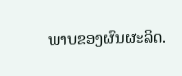ພາບຂອງຜົນຜະລິດ.